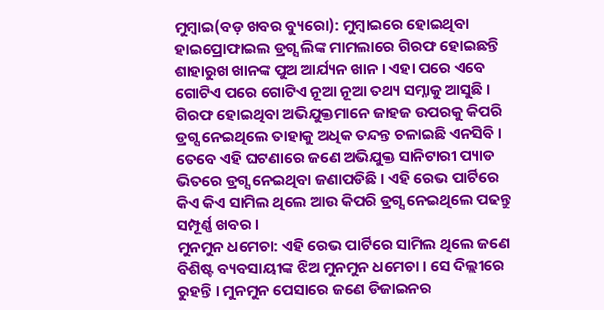ମୁମ୍ବାଇ(ବଡ଼ ଖବର ବ୍ୟୁରୋ): ମୁମ୍ବାଇରେ ହୋଇଥିବା ହାଇପ୍ରୋଫାଇଲ ଡ୍ରଗ୍ସ ଲିଙ୍କ ମାମଲାରେ ଗିରଫ ହୋଇଛନ୍ତି ଶାହାରୁଖ ଖାନଙ୍କ ପୁଅ ଆର୍ଯ୍ୟନ ଖାନ । ଏହା ପରେ ଏବେ ଗୋଟିଏ ପରେ ଗୋଟିଏ ନୂଆ ନୂଆ ତଥ୍ୟ ସମ୍ନାକୁ ଆସୁଛି । ଗିରଫ ହୋଇଥିବା ଅଭିଯୁକ୍ତମାନେ ଜାହଜ ଉପରକୁ କିପରି ଡ୍ରଗ୍ସ ନେଇଥିଲେ ତାହାକୁ ଅଧିକ ତନ୍ଦନ୍ତ ଚଳାଇଛି ଏନସିବି । ତେବେ ଏହି ଘଟଣାରେ ଜଣେ ଅଭିଯୁକ୍ତ ସାନିଟାରୀ ପ୍ୟାଡ ଭିତରେ ଡ୍ରଗ୍ସ ନେଇଥିବା ଜଣାପଡିଛି । ଏହି ରେଭ ପାର୍ଟିରେ କିଏ କିଏ ସାମିଲ ଥିଲେ ଆଉ କିପରି ଡ୍ରଗ୍ସ ନେଇଥିଲେ ପଢନ୍ତୁ ସମ୍ପୂର୍ଣ୍ଣ ଖବର ।
ମୁନମୁନ ଧମେଚା: ଏହି ରେଭ ପାର୍ଟିରେ ସାମିଲ ଥିଲେ ଜଣେ ବିଶିଷ୍ଟ ବ୍ୟବସାୟୀଙ୍କ ଝିଅ ମୁନମୁନ ଧମେଚା । ସେ ଦିଲ୍ଲୀରେ ରୁହନ୍ତି । ମୁନମୁନ ପେସାରେ ଜଣେ ଡିଜାଇନର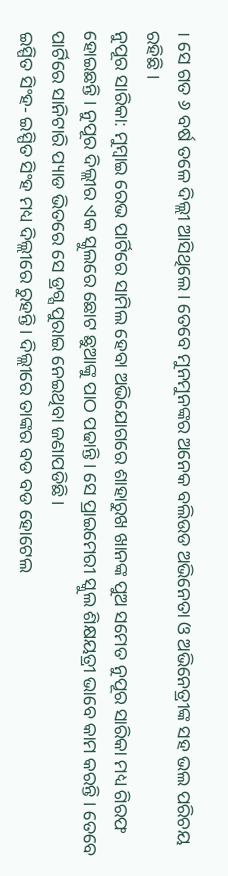। ସେ ଗତ ୬ ବର୍ଷ ତଳେ ଦିଲ୍ଲୀ ଆସିଥିଲେ । ତେବେ ମୁନମୁନଙ୍କର ଅନେକ ବଲିଉଡ ଅଭିନେତା ଓ ଅଭିନେତ୍ରୀଙ୍କ ସହ ଭଲ ପରିଚୟ ରହିଛି ।
ନୁପୂର ସାରିକା: ମୁମ୍ବାଇ ରେଭ ପାର୍ଟିରେ ସାମିଲ ହେବା ଅଭିଯୋଗରେ ଶାହାରୁଖ ଖାନଙ୍କ ପୁଅ ସମେତ ନୁପୂର ସାରିକା ମଧ୍ୟ ଗିରଫ ହୋଇଛନ୍ତି । ନୁପୂର ଦିଲ୍ଲୀର ଏକ ସ୍କୁଲରେ ଛୋଟ ଛୁଆଙ୍କୁ ପାଠ ପଢାନ୍ତି । ସେ ପ୍ରାଇମେରୀ ସ୍କୁଲ ଶିକ୍ଷୟତ୍ରୀ ଭାବେ କାମ କରନ୍ତି । ତେବେ ପାର୍ଟିରେ ସାନିଟାରି ପ୍ୟାଡ ଭିତରେ ସେ ଡ୍ରଗ୍ସ ପୁରାଇ ନେଇଥିବା ଜଣାପଡିଛି ।
ଇସ୍ପିତ ସିଂହ- ଇସ୍ପିତ ସିଂହ ମଧ୍ୟ ଦିଲ୍ଲୀରେ ରୁହନ୍ତି । ଦିଲ୍ଲୀରେ ତାଙ୍କର ବଡ ବଡ ହୋଟେଲ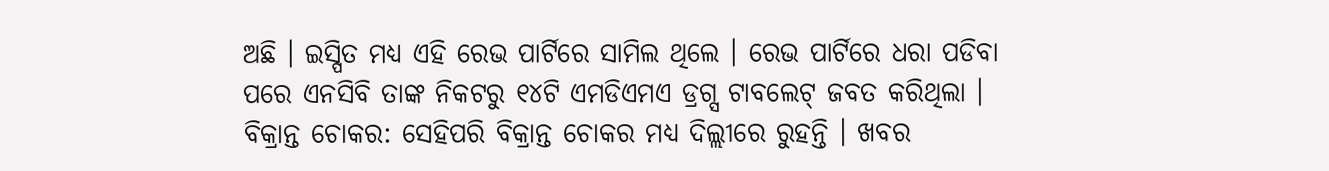ଅଛି । ଇସ୍ପିତ ମଧ୍ୟ ଏହି ରେଭ ପାର୍ଟିରେ ସାମିଲ ଥିଲେ । ରେଭ ପାର୍ଟିରେ ଧରା ପଡିବା ପରେ ଏନସିବି ତାଙ୍କ ନିକଟରୁ ୧୪ଟି ଏମଡିଏମଏ ଡ୍ରଗ୍ସ ଟାବଲେଟ୍ ଜବତ କରିଥିଲା ।
ବିକ୍ରାନ୍ତ ଚୋକର: ସେହିପରି ବିକ୍ରାନ୍ତ ଚୋକର ମଧ୍ୟ ଦିଲ୍ଲୀରେ ରୁହନ୍ତି । ଖବର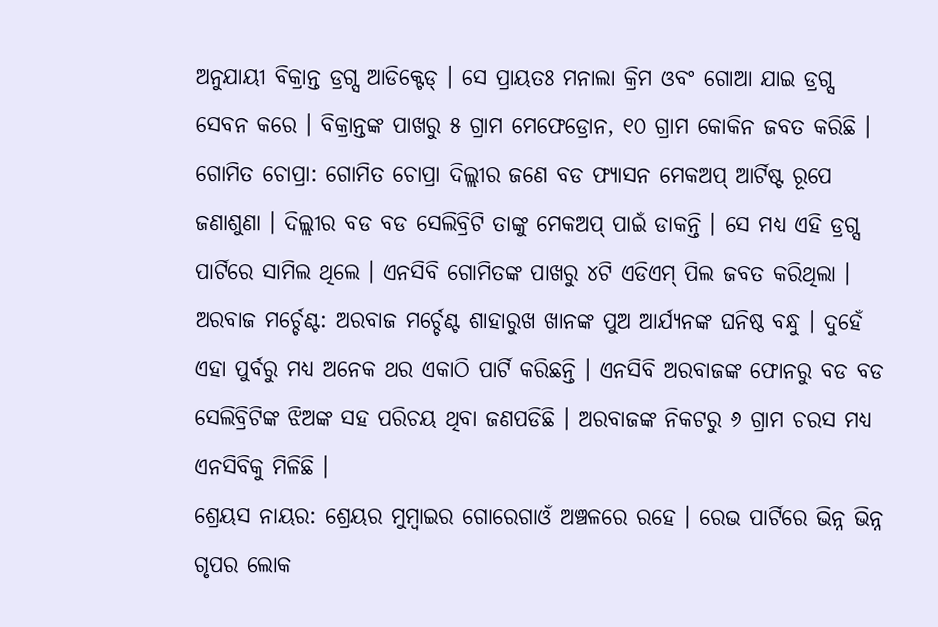ଅନୁଯାୟୀ ବିକ୍ରାନ୍ତ ଡ୍ରଗ୍ସ ଆଡିକ୍ଟେଡ୍ । ସେ ପ୍ରାୟତଃ ମନାଲା କ୍ରିମ ଓବଂ ଗୋଆ ଯାଇ ଡ୍ରଗ୍ସ ସେବନ କରେ । ବିକ୍ରାନ୍ତଙ୍କ ପାଖରୁ ୫ ଗ୍ରାମ ମେଫେଡ୍ରୋନ, ୧୦ ଗ୍ରାମ କୋକିନ ଜବତ କରିଛି ।
ଗୋମିତ ଚୋପ୍ରା: ଗୋମିତ ଚୋପ୍ରା ଦିଲ୍ଲୀର ଜଣେ ବଡ ଫ୍ୟାସନ ମେକଅପ୍ ଆର୍ଟିଷ୍ଟ ରୂପେ ଜଣାଶୁଣା । ଦିଲ୍ଲୀର ବଡ ବଡ ସେଲିବ୍ରିଟି ତାଙ୍କୁ ମେକଅପ୍ ପାଇଁ ଡାକନ୍ତି । ସେ ମଧ୍ୟ ଏହି ଡ୍ରଗ୍ସ ପାର୍ଟିରେ ସାମିଲ ଥିଲେ । ଏନସିବି ଗୋମିତଙ୍କ ପାଖରୁ ୪ଟି ଏଡିଏମ୍ ପିଲ ଜବତ କରିଥିଲା ।
ଅରବାଜ ମର୍ଚ୍ଚେଣ୍ଟ: ଅରବାଜ ମର୍ଚ୍ଚେଣ୍ଟ ଶାହାରୁଖ ଖାନଙ୍କ ପୁଅ ଆର୍ଯ୍ୟନଙ୍କ ଘନିଷ୍ଠ ବନ୍ଧୁ । ଦୁହେଁ ଏହା ପୁର୍ବରୁ ମଧ୍ୟ ଅନେକ ଥର ଏକାଠି ପାର୍ଟି କରିଛନ୍ତି । ଏନସିବି ଅରବାଜଙ୍କ ଫୋନରୁ ବଡ ବଡ ସେଲିବ୍ରିଟିଙ୍କ ଝିଅଙ୍କ ସହ ପରିଚୟ ଥିବା ଜଣପଡିଛି । ଅରବାଜଙ୍କ ନିକଟରୁ ୬ ଗ୍ରାମ ଚରସ ମଧ୍ୟ ଏନସିବିକୁ ମିଳିଛି ।
ଶ୍ରେୟସ ନାୟର: ଶ୍ରେୟର ମୁମ୍ବାଇର ଗୋରେଗାଓଁ ଅଞ୍ଚଳରେ ରହେ । ରେଭ ପାର୍ଟିରେ ଭିନ୍ନ ଭିନ୍ନ ଗୃପର ଲୋକ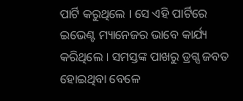ପାର୍ଟି କରୁଥିଲେ । ସେ ଏହି ପାର୍ଟିରେ ଇଭେଣ୍ଟ ମ୍ୟାନେଜର ଭାବେ କାର୍ଯ୍ୟ କରିଥିଲେ । ସମସ୍ତଙ୍କ ପାଖରୁ ଡ୍ରଗ୍ସ ଜବତ ହୋଇଥିବା ବେଳେ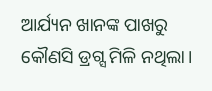ଆର୍ଯ୍ୟନ ଖାନଙ୍କ ପାଖରୁ କୌଣସି ଡ୍ରଗ୍ସ ମିଳି ନଥିଲା।